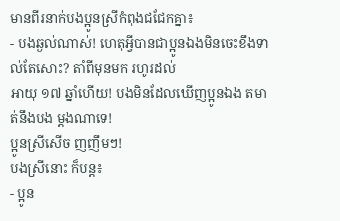មានពីរនាក់បងប្អូនស្រីកំពុងជជែកគ្នា៖
- បងឆ្ងល់ណាស់! ហេតុអ្វីបានជាប្អូនឯងមិនចេះខឹងទាល់តែសោះ? តាំពីមុនមក រហូរដល់
អាយុ ១៧ ឆ្នាំហើយ! បងមិនដែលឃើញប្អូនឯង តមាត់នឹងបង ម្ដងណាទេ!
ប្អូនស្រីសើច ញញឹមៗ!
បងស្រីនោះ ក៏បន្ដ៖
- ប្អូន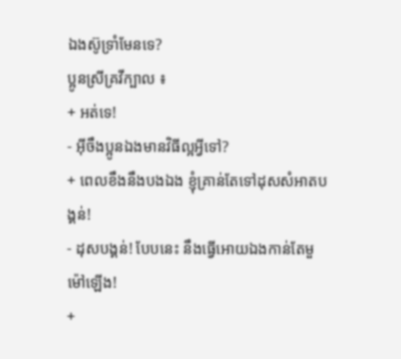ឯងស៊ូទ្រាំមែនទេ?
ប្អូនស្រីគ្រវីក្បាល ៖
+ អត់ទេ!
- អ៊ីចឹងប្អូនឯងមានវិធីល្អអ្វីទៅ?
+ ពេលខឹងនឹងបងឯង ខ្ញុំគ្រាន់តែទៅដុសសំអាតបង្គន់!
- ដុសបង្គន់! បែបនេះ នឹងធ្វើអោយឯងកាន់តែមួម៉ៅឡើង!
+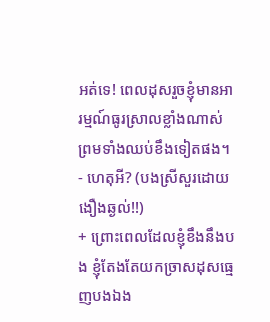អត់ទេ! ពេលដុសរួចខ្ញុំមានអារម្មណ៍ធូរស្រាលខ្លាំងណាស់ ព្រមទាំងឈប់ខឹងទៀតផង។
- ហេតុអី? (បងស្រីសួរដោយងឿងឆ្ងល់!!)
+ ព្រោះពេលដែលខ្ញុំខឹងនឹងបង ខ្ញុំតែងតែយកច្រាសដុសធ្មេញបងឯង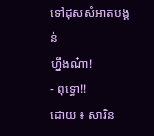ទៅដុសសំអាតបង្គន់
ហ្នឹងណ៎ា!
- ពុទ្ធោ!!
ដោយ ៖ សារិន